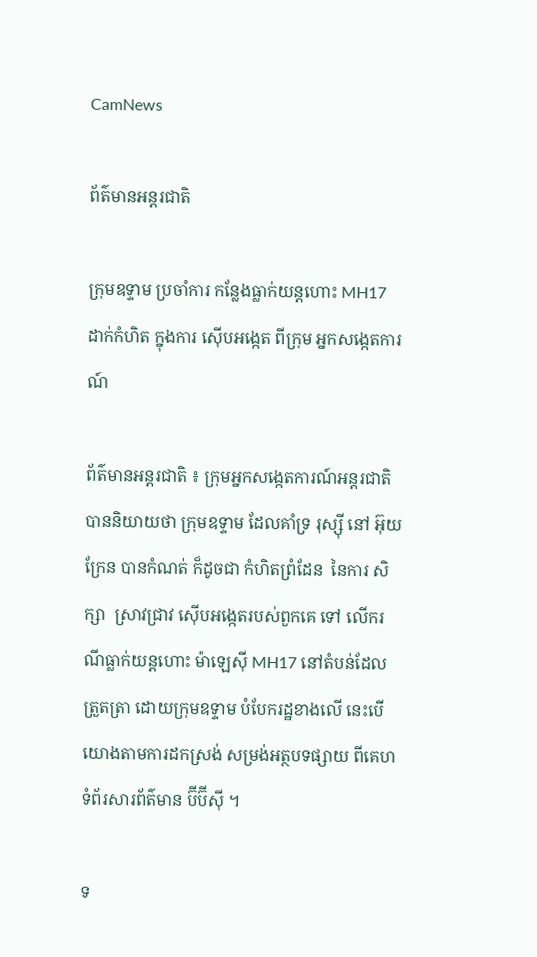CamNews

ព័ត៌មានអន្តរជាតិ

ក្រុមឧទ្ទាម ប្រចាំការ កន្លែងធ្លាក់យន្តហោះ MH17 ដាក់កំហិត ក្នុងការ ស៊ើបអង្កេត ពីក្រុម អ្នកសង្កេតការណ៍

ព័ត៌មានអន្តរជាតិ ៖ ក្រុមអ្នកសង្កេតការណ៍អន្តរជាតិ បាននិយាយថា ក្រុមឧទ្ទាម ដែលគាំទ្រ រុស្ស៊ី នៅ អ៊ុយក្រែន បានកំណត់ ក៏ដូចជា កំហិតព្រំដែន  នៃការ សិក្សា  ស្រាវជ្រាវ ស៊ើបអង្កេតរបស់ពួកគេ ទៅ លើករណីធ្លាក់យន្តហោះ ម៉ាឡេស៊ី MH17 នៅតំបន់ដែលត្រួតត្រា ដោយក្រុមឧទ្ទាម បំបែករដ្ឋខាងលើ នេះបើយោងតាមការដកស្រង់ សម្រង់អត្ថបទផ្សាយ ពីគេហទំព័រសារព័ត៌មាន ប៊ីប៊ីស៊ី ។

ទ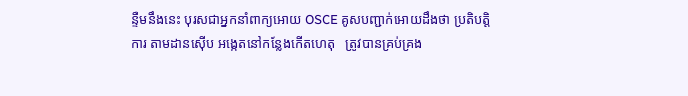ន្ទឺមនឹងនេះ បុរសជាអ្នកនាំពាក្យអោយ OSCE គូសបញ្ជាក់អោយដឹងថា ប្រតិបត្តិការ តាមដានស៊ើប អង្កេតនៅកន្លែងកើតហេតុ   ត្រូវបានគ្រប់គ្រង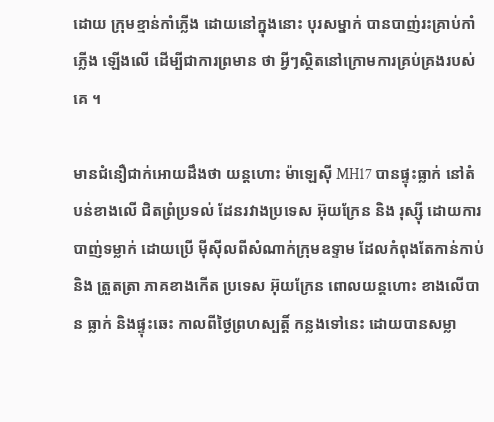ដោយ ក្រុមខ្មាន់កាំភ្លើង ដោយនៅក្នុងនោះ បុរសម្នាក់ បានបាញ់រះគ្រាប់កាំភ្លើង ឡើងលើ ដើម្បីជាការព្រមាន ថា អ្វីៗស្ថិតនៅក្រោមការគ្រប់គ្រងរបស់គេ ។

មានជំនឿជាក់អោយដឹងថា យន្តហោះ ម៉ាឡេស៊ី MH17 បានផ្ទុះធ្លាក់ នៅតំបន់ខាងលើ ជិតព្រំប្រទល់ ដែនរវាងប្រទេស អ៊ុយក្រែន និង រុស្ស៊ី ដោយការបាញ់ទម្លាក់ ដោយប្រើ ម៉ីស៊ីលពីសំណាក់ក្រុមឧទ្ទាម ដែលកំពុងតែកាន់កាប់ និង ត្រួតត្រា ភាគខាងកើត ប្រទេស អ៊ុយក្រែន ពោលយន្តហោះ ខាងលើបាន ធ្លាក់ និងផ្ទុះឆេះ កាលពីថ្ងៃព្រហស្បត្តិ៍ កន្លងទៅនេះ ដោយបានសម្លា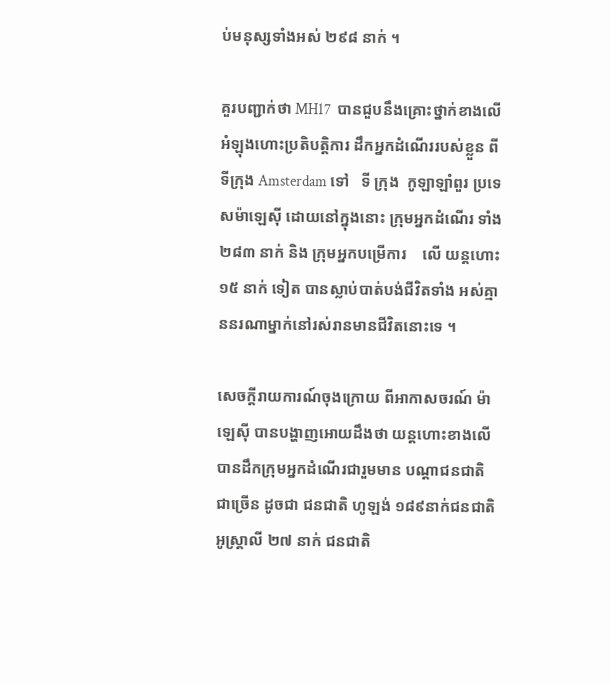ប់មនុស្សទាំងអស់ ២៩៨ នាក់ ។

គួរបញ្ជាក់ថា MH17  បានជួបនឹងគ្រោះថ្នាក់ខាងលើ អំឡុងហោះប្រតិបត្តិការ ដឹកអ្នកដំណើររបស់ខ្លួន ពីទីក្រុង Amsterdam ទៅ   ទី ក្រុង  កូឡាឡាំពួរ ប្រទេសម៉ាឡេស៊ី ដោយនៅក្នុងនោះ ក្រុមអ្នកដំណើរ ទាំង ២៨៣ នាក់ និង ក្រុមអ្នកបម្រើការ    លើ យន្តហោះ  ១៥ នាក់ ទៀត បានស្លាប់បាត់បង់ជីវិតទាំង អស់គ្មាននរណាម្នាក់នៅរស់រានមានជីវិតនោះទេ ។

សេចក្តីរាយការណ៍ចុងក្រោយ ពីអាកាសចរណ៍ ម៉ាឡេស៊ី បានបង្ហាញអោយដឹងថា យន្តហោះខាងលើ បានដឹកក្រុមអ្នកដំណើរជារួមមាន បណ្តាជនជាតិជាច្រើន ដូចជា ជនជាតិ ហូឡង់ ១៨៩នាក់ជនជាតិ អូស្រ្តាលី ២៧ នាក់ ជនជាតិ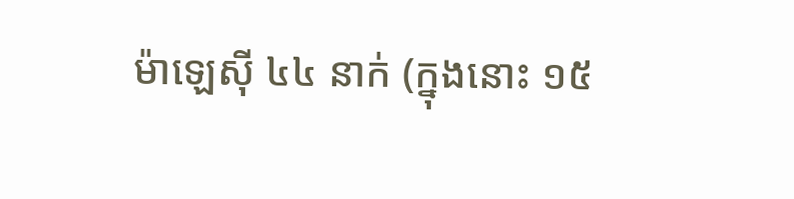ម៉ាឡេស៊ី ៤៤ នាក់ (ក្នុងនោះ ១៥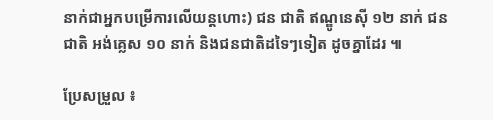នាក់ជាអ្នកបម្រើការលើយន្តហោះ) ជន ជាតិ ឥណ្ឌូនេស៊ី ១២ នាក់ ជនជាតិ អង់គ្លេស ១០ នាក់ និងជនជាតិដទៃៗទៀត ដូចគ្នាដែរ ៕

ប្រែសម្រួល ៖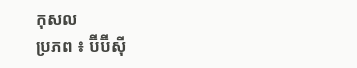កុសល
ប្រភព ៖ ប៊ីប៊ីស៊ី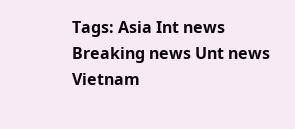Tags: Asia Int news Breaking news Unt news Vietnam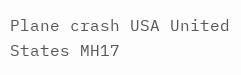Plane crash USA United States MH17